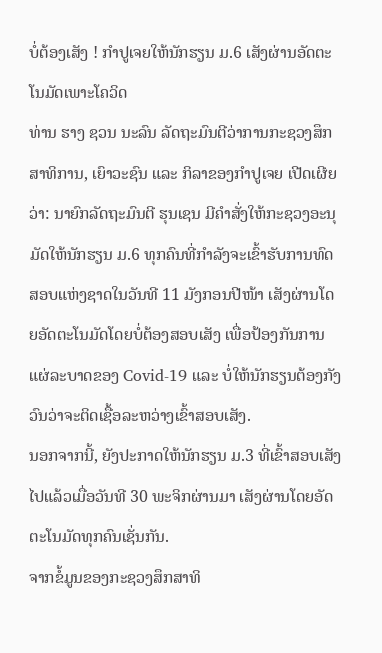ບໍ່ຕ້ອງເສັງ ! ກຳປູເຈຍໃຫ້ນັກຮຽນ ມ.6 ເສັງຜ່ານອັດຕະໂນມັດເພາະໂຄວິດ
ທ່ານ ຮາງ ຊວນ ນະລົນ ລັດຖະມົນຕີວ່າການກະຊວງສຶກສາທິການ, ເຍົາວະຊົນ ແລະ ກິລາຂອງກຳປູເຈຍ ເປີດເຜີຍວ່າ: ນາຍົກລັດຖະມົນຕີ ຮຸນເຊນ ມີຄຳສັ່ງໃຫ້ກະຊວງອະນຸມັດໃຫ້ນັກຮຽນ ມ.6 ທຸກຄົນທີ່ກຳລັງຈະເຂົ້າຮັບການທົດສອບແຫ່ງຊາດໃນວັນທີ 11 ມັງກອນປີໜ້າ ເສັງຜ່ານໂດຍອັດຕະໂນມັດໂດຍບໍ່ຕ້ອງສອບເສັງ ເພື່ອປ້ອງກັນການແຜ່ລະບາດຂອງ Covid-19 ແລະ ບໍ່ໃຫ້ນັກຮຽນຕ້ອງກັງວົນວ່າຈະຕິດເຊື້ອລະຫວ່າງເຂົ້າສອບເສັງ.
ນອກຈາກນີ້, ຍັງປະກາດໃຫ້ນັກຮຽນ ມ.3 ທີ່ເຂົ້າສອບເສັງໄປແລ້ວເມື່ອວັນທີ 30 ພະຈິກຜ່ານມາ ເສັງຜ່ານໂດຍອັດຕະໂນມັດທຸກຄົນເຊັ່ນກັນ.
ຈາກຂໍ້ມູນຂອງກະຊວງສຶກສາທິ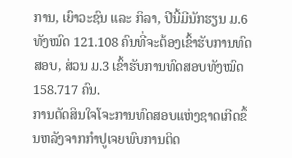ການ, ເຍົາວະຊົນ ແລະ ກິລາ, ປີນີ້ມີນັກຮຽນ ມ.6 ທັງໝົດ 121.108 ຄົນທີ່ຈະຕ້ອງເຂົ້າຮັບການທົດສອບ, ສ່ວນ ມ.3 ເຂົ້າຮັບການທົດສອບທັງໝົດ 158.717 ຄົນ.
ການຕັດສິນໃຈໂຈະການທົດສອບແຫ່ງຊາດເກີດຂຶ້ນຫລັງຈາກກຳປູເຈຍພົບການຕິດ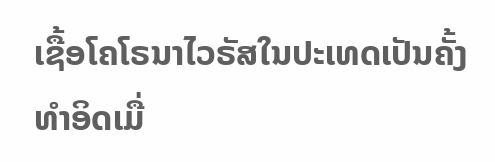ເຊື້ອໂຄໂຣນາໄວຣັສໃນປະເທດເປັນຄັ້ງທຳອິດເມື່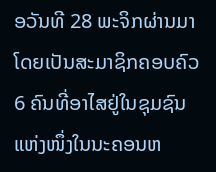ອວັນທີ 28 ພະຈິກຜ່ານມາ ໂດຍເປັນສະມາຊິກຄອບຄົວ 6 ຄົນທີ່ອາໄສຢູ່ໃນຊຸມຊົນແຫ່ງໜຶ່ງໃນນະຄອນຫ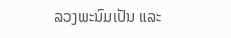ລວງພະນົມເປັນ ແລະ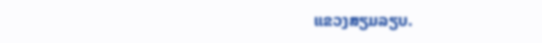ແຂວງສຽມລຽບ.